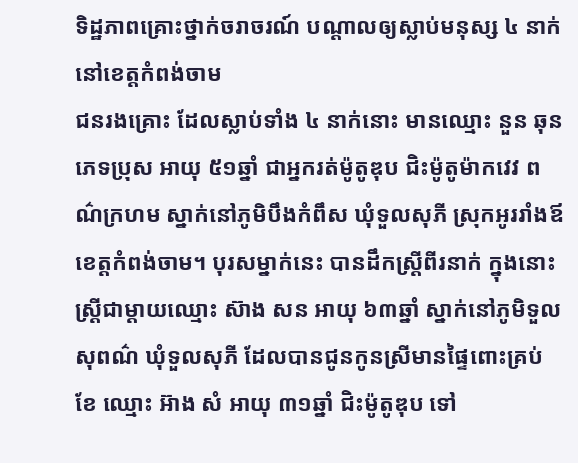ទិដ្ឋភាពគ្រោះថ្នាក់ចរាចរណ៍ បណ្តាលឲ្យស្លាប់មនុស្ស ៤ នាក់ នៅខេត្តកំពង់ចាម
ជនរងគ្រោះ ដែលស្លាប់ទាំង ៤ នាក់នោះ មានឈ្មោះ នួន ឆុន ភេទប្រុស អាយុ ៥១ឆ្នាំ ជាអ្នករត់ម៉ូតូឌុប ជិះម៉ូតូម៉ាកវេវ ពណ៌ក្រហម ស្នាក់នៅភូមិបឹងកំពឹស ឃុំទួលសុភី ស្រុកអូររាំងឪ ខេត្តកំពង់ចាម។ បុរសម្នាក់នេះ បានដឹកស្រី្តពីរនាក់ ក្នុងនោះ ស្ត្រីជាម្តាយឈ្មោះ ស៊ាង សន អាយុ ៦៣ឆ្នាំ ស្នាក់នៅភូមិទួលសុពណ៌ ឃុំទួលសុភី ដែលបានជូនកូនស្រីមានផ្ទៃពោះគ្រប់ខែ ឈ្មោះ អ៊ាង សំ អាយុ ៣១ឆ្នាំ ជិះម៉ូតូឌុប ទៅ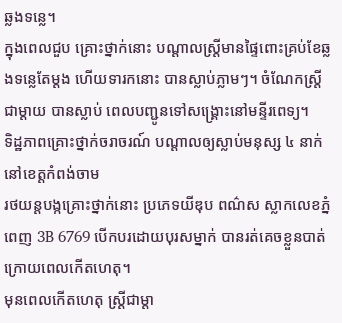ឆ្លងទន្លេ។
ក្នុងពេលជួប គ្រោះថ្នាក់នោះ បណ្តាលស្ត្រីមានផ្ទៃពោះគ្រប់ខែឆ្លងទន្លេតែម្តង ហើយទារកនោះ បានស្លាប់ភ្លាមៗ។ ចំណែកស្ត្រីជាម្តាយ បានស្លាប់ ពេលបញ្ជូនទៅសង្គ្រោះនៅមន្ទីរពេទ្យ។
ទិដ្ឋភាពគ្រោះថ្នាក់ចរាចរណ៍ បណ្តាលឲ្យស្លាប់មនុស្ស ៤ នាក់ នៅខេត្តកំពង់ចាម
រថយន្តបង្កគ្រោះថ្នាក់នោះ ប្រភេទយីឌុប ពណ៌ស ស្លាកលេខភ្នំពេញ 3B 6769 បើកបរដោយបុរសម្នាក់ បានរត់គេចខ្លួនបាត់ ក្រោយពេលកើតហេតុ។
មុនពេលកើតហេតុ ស្ត្រីជាម្តា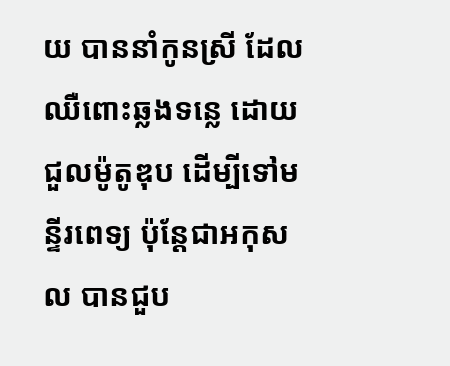យ បាននាំកូនស្រី ដែលឈឺពោះឆ្លងទន្លេ ដោយជួលម៉ូតូឌុប ដើម្បីទៅមន្ទីរពេទ្យ ប៉ុន្តែជាអកុសល បានជួប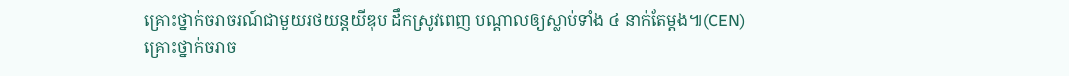គ្រោះថ្នាក់ចរាចរណ៍ជាមួយរថយន្តយីឌុប ដឹកស្រូវពេញ បណ្តាលឲ្យស្លាប់ទាំង ៤ នាក់តែម្តង៕(CEN)
គ្រោះថ្នាក់ចរាច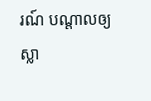រណ៍ បណ្តាលឲ្យស្លា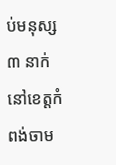ប់មនុស្ស ៣ នាក់ នៅខេត្តកំពង់ចាម